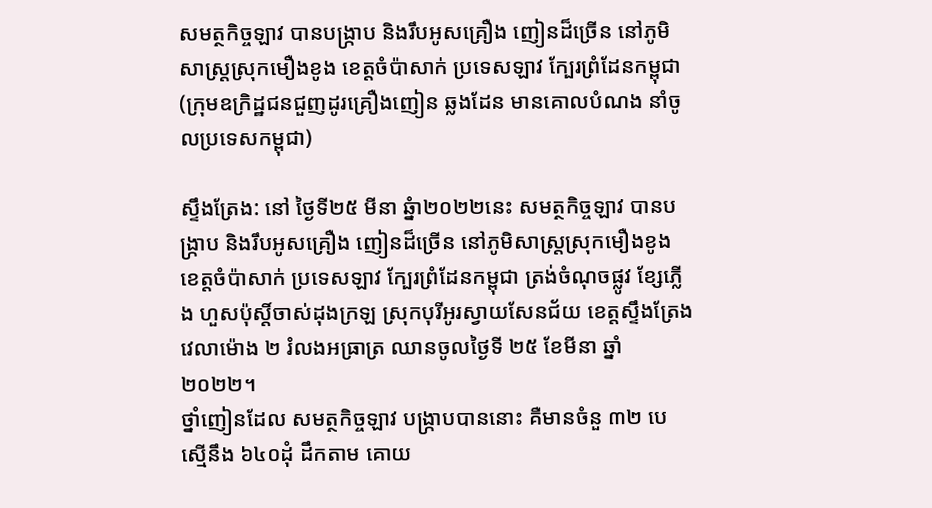សមត្ថកិច្ចឡាវ បានបង្ក្រាប និងរឹបអូសគ្រឿង ញៀនដ៏ច្រើន នៅភូមិសាស្ត្រស្រុកមឿងខូង ខេត្តចំប៉ាសាក់ ប្រទេសឡាវ ក្បែរព្រំដែនកម្ពុជា (ក្រុមឧក្រិដ្ឋជនជួញដូរគ្រឿងញៀន ឆ្លងដែន មានគោលបំណង នាំចូលប្រទេសកម្ពុជា)

ស្ទឹងត្រែង: នៅ ថ្ងៃទី២៥ មីនា ឆ្នំា២០២២នេះ សមត្ថកិច្ចឡាវ បានបង្ក្រាប និងរឹបអូសគ្រឿង ញៀនដ៏ច្រើន នៅភូមិសាស្ត្រស្រុកមឿងខូង ខេត្តចំប៉ាសាក់ ប្រទេសឡាវ ក្បែរព្រំដែនកម្ពុជា ត្រង់ចំណុចផ្លូវ ខ្សែភ្លើង ហួសប៉ុស្តិ៍ចាស់ដុងក្រឡ ស្រុកបុរីអូរស្វាយសែនជ័យ ខេត្តស្ទឹងត្រែង វេលាម៉ោង ២ រំលងអធ្រាត្រ ឈានចូលថ្ងៃទី ២៥ ខែមីនា ឆ្នាំ២០២២។
ថ្នាំញៀនដែល សមត្ថកិច្ចឡាវ បង្ក្រាបបាននោះ គឺមានចំនួ ៣២ បេ ស្មើនឹង ៦៤០ដុំ ដឹកតាម គោយ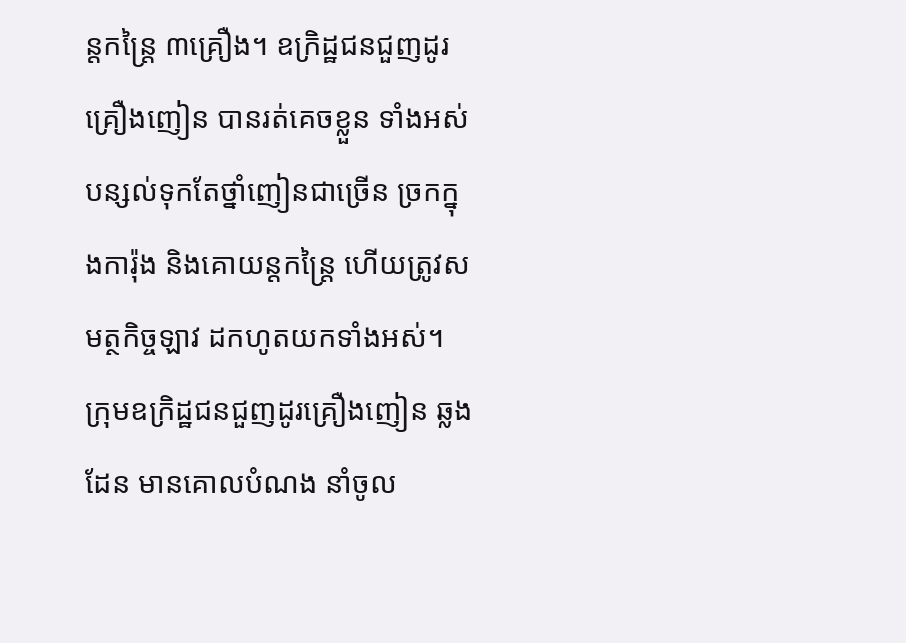ន្តកន្ត្រៃ ៣គ្រឿង។ ឧក្រិដ្ឋជនជួញដូរគ្រឿងញៀន បានរត់គេចខ្លួន ទាំងអស់ បន្សល់ទុកតែថ្នាំញៀនជាច្រើន ច្រកក្នុងការ៉ុង និងគោយន្តកន្ត្រៃ ហើយត្រូវសមត្ថកិច្ចឡាវ ដកហូតយកទាំងអស់។
ក្រុមឧក្រិដ្ឋជនជួញដូរគ្រឿងញៀន ឆ្លងដែន មានគោលបំណង នាំចូល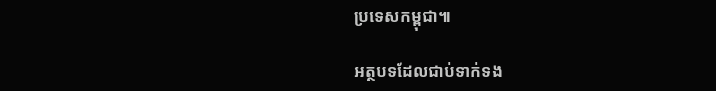ប្រទេសកម្ពុជា៕

អត្ថបទដែលជាប់ទាក់ទង